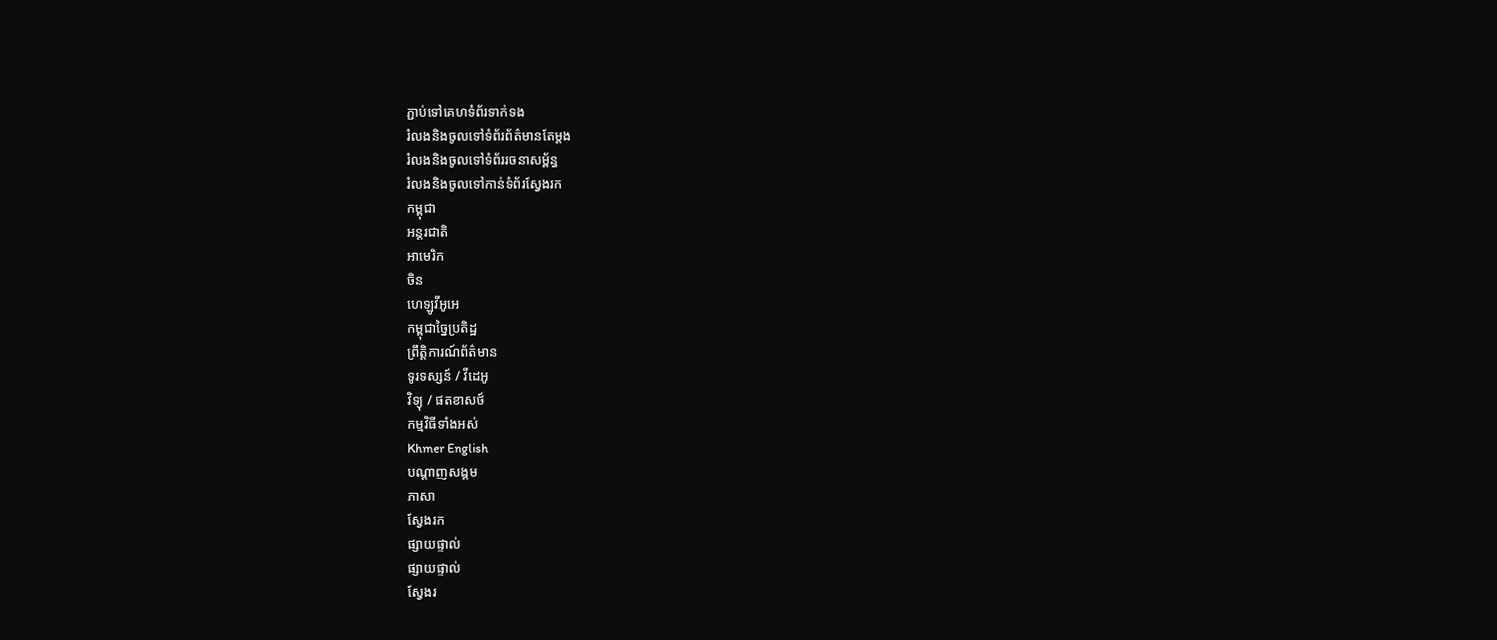ភ្ជាប់ទៅគេហទំព័រទាក់ទង
រំលងនិងចូលទៅទំព័រព័ត៌មានតែម្តង
រំលងនិងចូលទៅទំព័ររចនាសម្ព័ន្ធ
រំលងនិងចូលទៅកាន់ទំព័រស្វែងរក
កម្ពុជា
អន្តរជាតិ
អាមេរិក
ចិន
ហេឡូវីអូអេ
កម្ពុជាច្នៃប្រតិដ្ឋ
ព្រឹត្តិការណ៍ព័ត៌មាន
ទូរទស្សន៍ / វីដេអូ
វិទ្យុ / ផតខាសថ៍
កម្មវិធីទាំងអស់
Khmer English
បណ្តាញសង្គម
ភាសា
ស្វែងរក
ផ្សាយផ្ទាល់
ផ្សាយផ្ទាល់
ស្វែងរ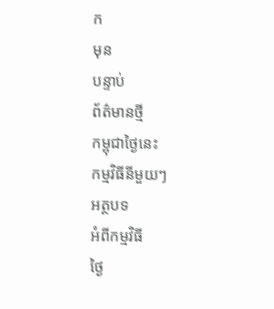ក
មុន
បន្ទាប់
ព័ត៌មានថ្មី
កម្ពុជាថ្ងៃនេះ
កម្មវិធីនីមួយៗ
អត្ថបទ
អំពីកម្មវិធី
ថ្ងៃ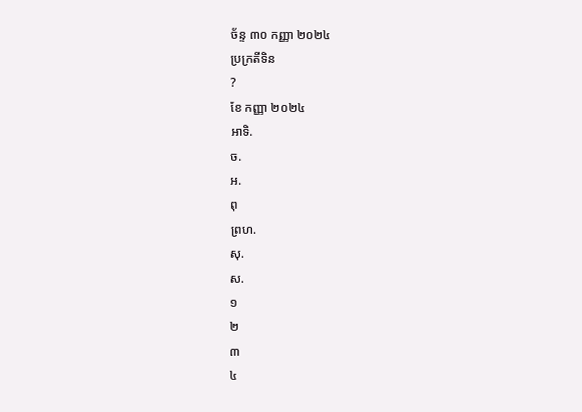ច័ន្ទ ៣០ កញ្ញា ២០២៤
ប្រក្រតីទិន
?
ខែ កញ្ញា ២០២៤
អាទិ.
ច.
អ.
ពុ
ព្រហ.
សុ.
ស.
១
២
៣
៤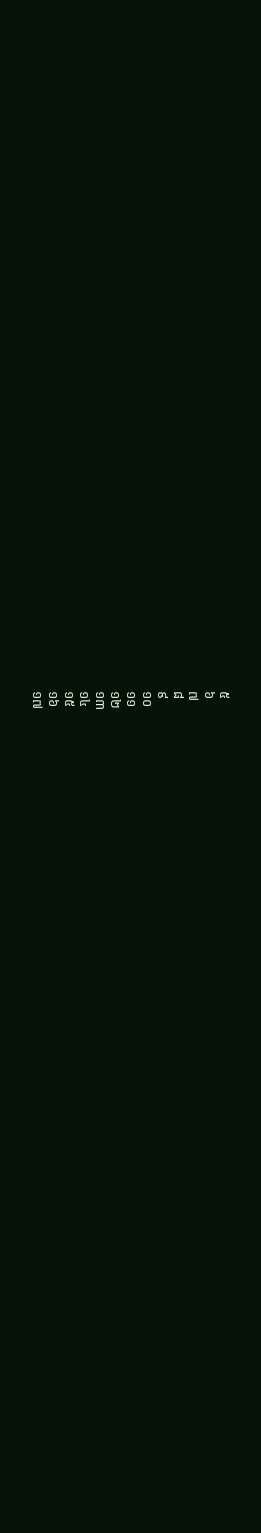៥
៦
៧
៨
៩
១០
១១
១២
១៣
១៤
១៥
១៦
១៧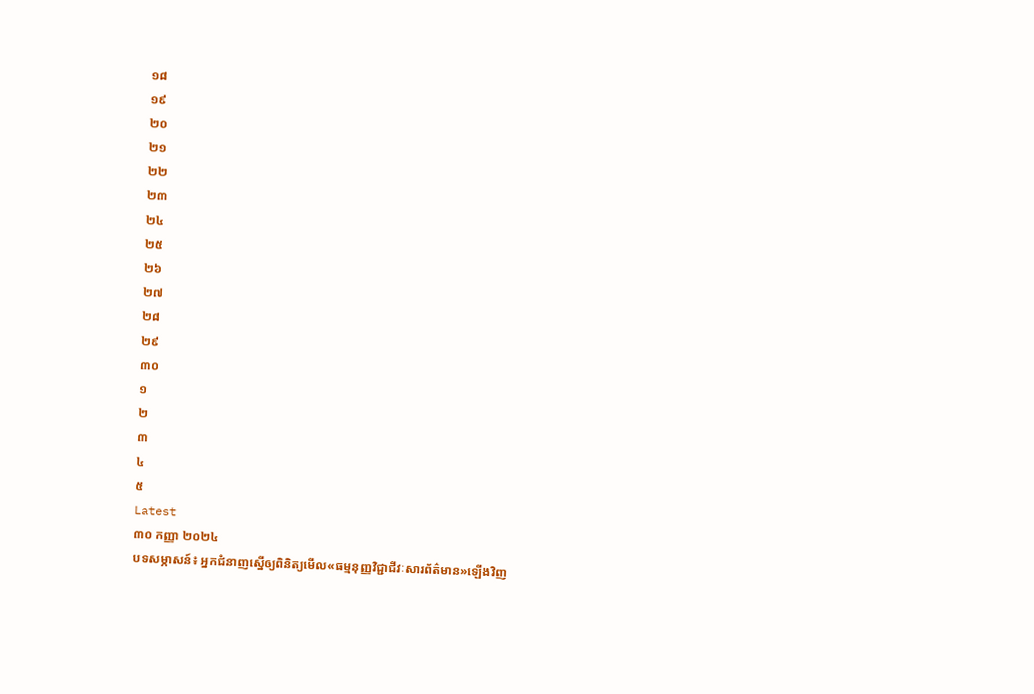១៨
១៩
២០
២១
២២
២៣
២៤
២៥
២៦
២៧
២៨
២៩
៣០
១
២
៣
៤
៥
Latest
៣០ កញ្ញា ២០២៤
បទសម្ភាសន៍៖ អ្នកជំនាញស្នើឲ្យពិនិត្យមើល«ធម្មនុញ្ញវិជ្ជាជីវៈសារព័ត៌មាន»ឡើងវិញ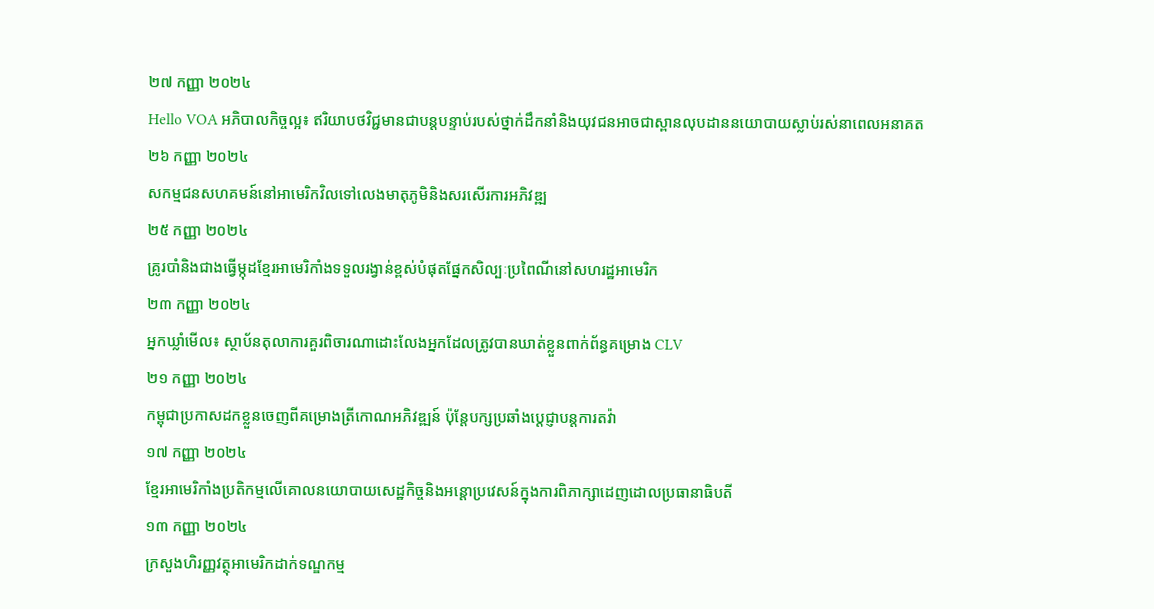២៧ កញ្ញា ២០២៤
Hello VOA អភិបាលកិច្ចល្អ៖ ឥរិយាបថវិជ្ជមានជាបន្តបន្ទាប់របស់ថ្នាក់ដឹកនាំនិងយុវជនអាចជាស្ពានលុបដាននយោបាយស្លាប់រស់នាពេលអនាគត
២៦ កញ្ញា ២០២៤
សកម្មជនសហគមន៍នៅអាមេរិកវិលទៅលេងមាតុភូមិនិងសរសើរការអភិវឌ្ឍ
២៥ កញ្ញា ២០២៤
គ្រូរបាំនិងជាងធ្វើម្កុដខ្មែរអាមេរិកាំងទទួលរង្វាន់ខ្ពស់បំផុតផ្នែកសិល្បៈប្រពៃណីនៅសហរដ្ឋអាមេរិក
២៣ កញ្ញា ២០២៤
អ្នកឃ្លាំមើល៖ ស្ថាប័នតុលាការគួរពិចារណាដោះលែងអ្នកដែលត្រូវបានឃាត់ខ្លួនពាក់ព័ន្ធគម្រោង CLV
២១ កញ្ញា ២០២៤
កម្ពុជាប្រកាសដកខ្លួនចេញពីគម្រោងត្រីកោណអភិវឌ្ឍន៍ ប៉ុន្តែបក្សប្រឆាំងប្តេជ្ញាបន្តការតវ៉ា
១៧ កញ្ញា ២០២៤
ខ្មែរអាមេរិកាំងប្រតិកម្មលើគោលនយោបាយសេដ្ឋកិច្ចនិងអន្តោប្រវេសន៍ក្នុងការពិភាក្សាដេញដោលប្រធានាធិបតី
១៣ កញ្ញា ២០២៤
ក្រសួងហិរញ្ញវត្ថុអាមេរិកដាក់ទណ្ឌកម្ម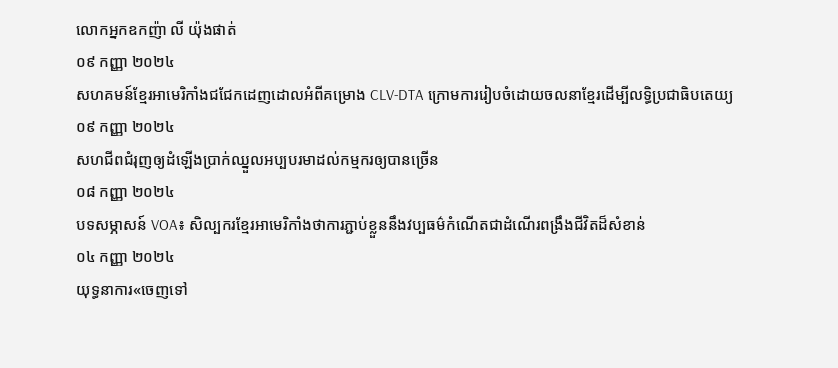លោកអ្នកឧកញ៉ា លី យ៉ុងផាត់
០៩ កញ្ញា ២០២៤
សហគមន៍ខ្មែរអាមេរិកាំងជជែកដេញដោលអំពីគម្រោង CLV-DTA ក្រោមការរៀបចំដោយចលនាខ្មែរដើម្បីលទ្ធិប្រជាធិបតេយ្យ
០៩ កញ្ញា ២០២៤
សហជីពជំរុញឲ្យដំឡើងប្រាក់ឈ្នួលអប្បបរមាដល់កម្មករឲ្យបានច្រើន
០៨ កញ្ញា ២០២៤
បទសម្ភាសន៍ VOA៖ សិល្បករខ្មែរអាមេរិកាំងថាការភ្ជាប់ខ្លួននឹងវប្បធម៌កំណើតជាដំណើរពង្រឹងជីវិតដ៏សំខាន់
០៤ កញ្ញា ២០២៤
យុទ្ធនាការ«ចេញទៅ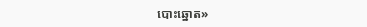បោះឆ្នោត»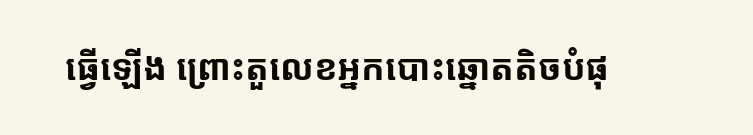ធ្វើឡើង ព្រោះតួលេខអ្នកបោះឆ្នោតតិចបំផុ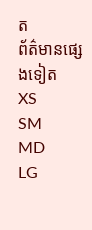ត
ព័ត៌មានផ្សេងទៀត
XS
SM
MD
LG